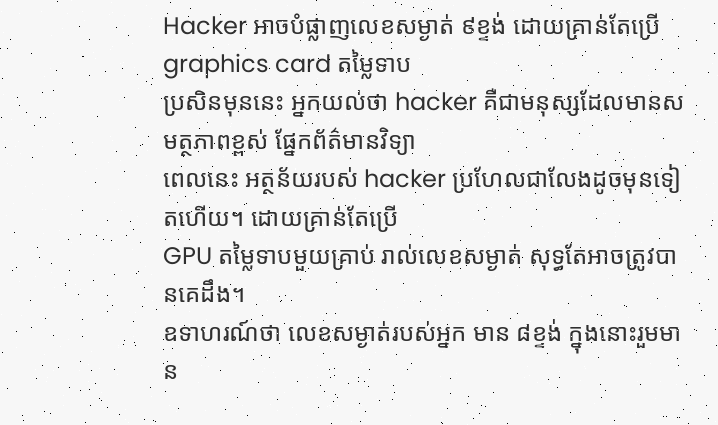Hacker អាចបំផ្លាញលេខសម្ងាត់ ៩ខ្ទង់ ដោយគ្រាន់តែប្រើ graphics card តម្លៃទាប
ប្រសិនមុននេះ អ្នកយល់ថា hacker គឺជាមនុស្សដែលមានសមត្ថភាពខ្ពស់ ផ្នែកព័ត៌មានវិទ្យា
ពេលនេះ អត្ថន័យរបស់ hacker ប្រហែលជាលែងដូចមុនទៀតហើយ។ ដោយគ្រាន់តែប្រើ
GPU តម្លៃទាបមួយគ្រាប់ រាល់លេខសម្ងាត់ សុទ្ធតែអាចត្រូវបានគេដឹង។
ឧទាហរណ៍ថា លេខសម្ងាត់របស់អ្នក មាន ៨ខ្ទង់ ក្នុងនោះរួមមាន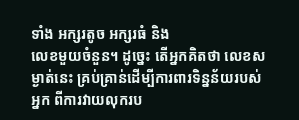ទាំង អក្សរតូច អក្សរធំ និង
លេខមួយចំនួន។ ដូច្នេះ តើអ្នកគិតថា លេខសម្ងាត់នេះ គ្រប់គ្រាន់ដើម្បីការពារទិន្នន័យរបស់
អ្នក ពីការវាយលុករប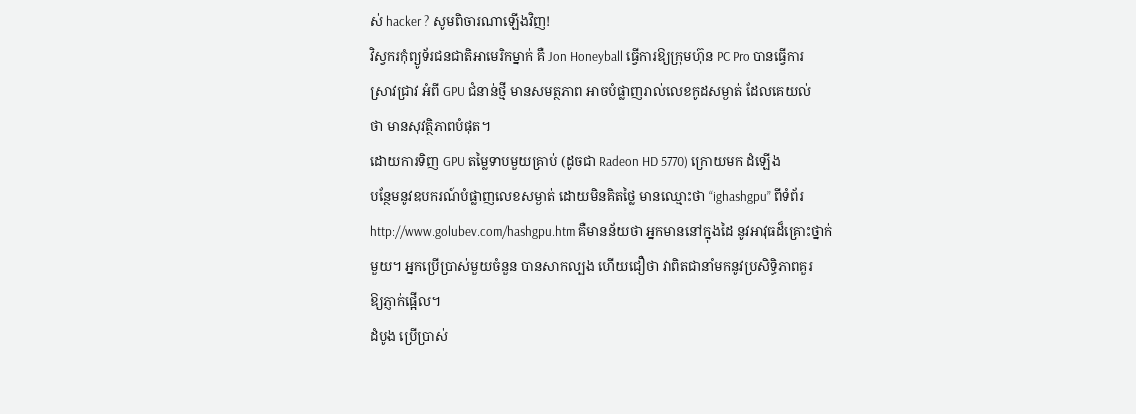ស់ hacker ? សូមពិចារណាឡើងវិញ!
វិស្វករកុំព្យូទ័រជនជាតិអាមេរិកម្នាក់ គឺ Jon Honeyball ធ្វើការឱ្យក្រុមហ៊ុន PC Pro បានធ្វើការ
ស្រាវជ្រាវ អំពី GPU ជំនាន់ថ្មី មានសមត្ថភាព អាចបំផ្លាញរាល់លេខកូដសម្ងាត់ ដែលគេយល់
ថា មានសុវត្ថិភាពបំផុត។
ដោយការទិញ GPU តម្លៃទាបមួយគ្រាប់ (ដូចជា Radeon HD 5770) ក្រោយមក ដំឡើង
បន្ថែមនូវឧបករណ៍បំផ្លាញលេខសម្ងាត់ ដោយមិនគិតថ្លៃ មានឈ្មោះថា “ighashgpu” ពីទំព័រ
http://www.golubev.com/hashgpu.htm គឺមានន័យថា អ្នកមាននៅក្នុងដៃ នូវអាវុធដ៏គ្រោះថ្នាក់
មួយ។ អ្នកប្រើប្រាស់មួយចំនួន បានសាកល្បង ហើយជឿថា វាពិតជានាំមកនូវប្រសិទ្ធិភាពគួរ
ឱ្យភ្ញាក់ផ្អើល។
ដំបូង ប្រើប្រាស់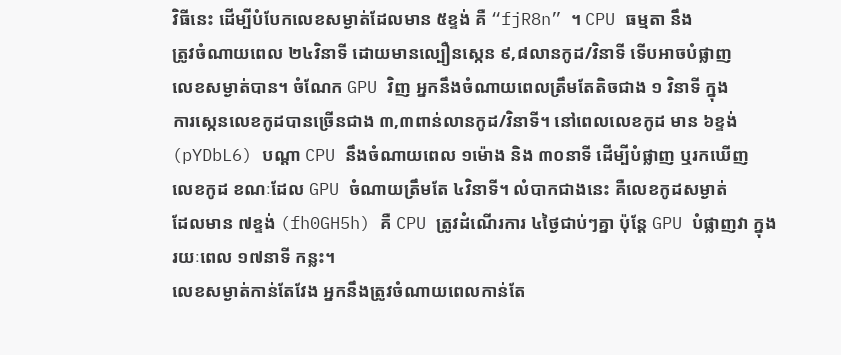វិធីនេះ ដើម្បីបំបែកលេខសម្ងាត់ដែលមាន ៥ខ្ទង់ គឺ “fjR8n” ។ CPU ធម្មតា នឹង
ត្រូវចំណាយពេល ២៤វិនាទី ដោយមានល្បឿនស្កេន ៩,៨លានកូដ/វិនាទី ទើបអាចបំផ្លាញ
លេខសម្ងាត់បាន។ ចំណែក GPU វិញ អ្នកនឹងចំណាយពេលត្រឹមតែតិចជាង ១ វិនាទី ក្នុង
ការស្កេនលេខកូដបានច្រើនជាង ៣,៣ពាន់លានកូដ/វិនាទី។ នៅពេលលេខកូដ មាន ៦ខ្ទង់
(pYDbL6) បណ្ដា CPU នឹងចំណាយពេល ១ម៉ោង និង ៣០នាទី ដើម្បីបំផ្លាញ ឬរកឃើញ
លេខកូដ ខណៈដែល GPU ចំណាយត្រឹមតែ ៤វិនាទី។ លំបាកជាងនេះ គឺលេខកូដសម្ងាត់
ដែលមាន ៧ខ្ទង់ (fh0GH5h) គឺ CPU ត្រូវដំណើរការ ៤ថ្ងៃជាប់ៗគ្នា ប៉ុន្ដែ GPU បំផ្លាញវា ក្នុង
រយៈពេល ១៧នាទី កន្លះ។
លេខសម្ងាត់កាន់តែវែង អ្នកនឹងត្រូវចំណាយពេលកាន់តែ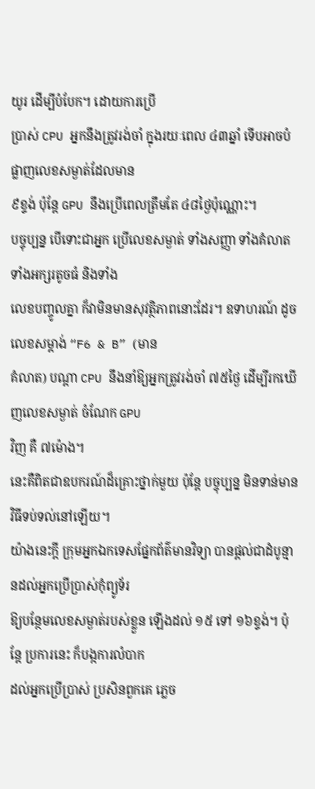យូរ ដើម្បីបំបែក។ ដោយការប្រើ
ប្រាស់ CPU អ្នកនឹងត្រូវរង់ចាំ ក្នុងរយៈពេល ៤៣ឆ្នាំ ទើបអាចបំផ្លាញលេខសម្ងាត់ដែលមាន
៩ខ្ទង់ ប៉ុន្ដែ GPU នឹងប្រើពេលត្រឹមតែ ៤៨ថ្ងៃប៉ុណ្ណោះ។
បច្ចុប្បន្ន បើទោះជាអ្នក ប្រើលេខសម្ងាត់ ទាំងសញ្ញា ទាំងគំលាត ទាំងអក្សរតូចធំ និងទាំង
លេខបញ្ចូលគ្នា ក៏វាមិនមានសុវត្ថិភាពនោះដែរ។ ឧទាហរណ៍ ដូចលេខសម្តាង់ “F6 & B” (មាន
គំលាត) បណ្ដា CPU នឹងនាំឱ្យអ្នកត្រូវរង់ចាំ ៧៥ថ្ងៃ ដើម្បីរកឃើញលេខសម្ងាត់ ចំណែក GPU
វិញ គឺ ៧ម៉ោង។
នេះគឺពិតជាឧបករណ៍ដ៏គ្រោះថ្នាក់មួយ ប៉ុន្ដែ បច្ចុប្បន្ន មិនទាន់មានវិធីទប់ទល់នៅឡើយ។
យ៉ាងនេះក្ដី ក្រុមអ្នកឯកទេសផ្នែកព័ត៌មានវិទ្យា បានផ្ដល់ជាដំបូន្មានដល់អ្នកប្រើប្រាស់កុំព្យូទ័រ
ឱ្យបន្ថែមលេខសម្ងាត់របស់ខ្លួន ឡើងដល់ ១៥ ទៅ ១៦ខ្ទង់។ ប៉ុន្ដែ ប្រការនេះ ក៏បង្កការលំបាក
ដល់អ្នកប្រើប្រាស់ ប្រសិនពួកគេ ភ្លេច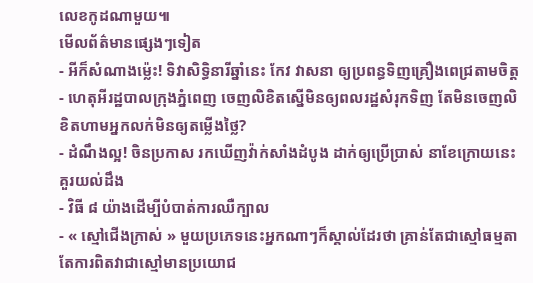លេខកូដណាមួយ៕
មើលព័ត៌មានផ្សេងៗទៀត
- អីក៏សំណាងម្ល៉េះ! ទិវាសិទ្ធិនារីឆ្នាំនេះ កែវ វាសនា ឲ្យប្រពន្ធទិញគ្រឿងពេជ្រតាមចិត្ត
- ហេតុអីរដ្ឋបាលក្រុងភ្នំពេញ ចេញលិខិតស្នើមិនឲ្យពលរដ្ឋសំរុកទិញ តែមិនចេញលិខិតហាមអ្នកលក់មិនឲ្យតម្លើងថ្លៃ?
- ដំណឹងល្អ! ចិនប្រកាស រកឃើញវ៉ាក់សាំងដំបូង ដាក់ឲ្យប្រើប្រាស់ នាខែក្រោយនេះ
គួរយល់ដឹង
- វិធី ៨ យ៉ាងដើម្បីបំបាត់ការឈឺក្បាល
- « ស្មៅជើងក្រាស់ » មួយប្រភេទនេះអ្នកណាៗក៏ស្គាល់ដែរថា គ្រាន់តែជាស្មៅធម្មតា តែការពិតវាជាស្មៅមានប្រយោជ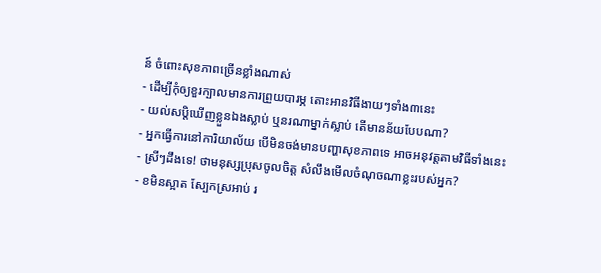ន៍ ចំពោះសុខភាពច្រើនខ្លាំងណាស់
- ដើម្បីកុំឲ្យខួរក្បាលមានការព្រួយបារម្ភ តោះអានវិធីងាយៗទាំង៣នេះ
- យល់សប្តិឃើញខ្លួនឯងស្លាប់ ឬនរណាម្នាក់ស្លាប់ តើមានន័យបែបណា?
- អ្នកធ្វើការនៅការិយាល័យ បើមិនចង់មានបញ្ហាសុខភាពទេ អាចអនុវត្តតាមវិធីទាំងនេះ
- ស្រីៗដឹងទេ! ថាមនុស្សប្រុសចូលចិត្ត សំលឹងមើលចំណុចណាខ្លះរបស់អ្នក?
- ខមិនស្អាត ស្បែកស្រអាប់ រ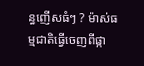ន្ធញើសធំៗ ? ម៉ាស់ធម្មជាតិធ្វើចេញពីផ្កា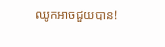ឈូកអាចជួយបាន!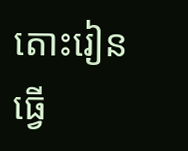តោះរៀនធ្វើ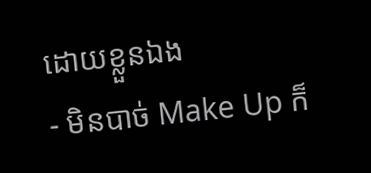ដោយខ្លួនឯង
- មិនបាច់ Make Up ក៏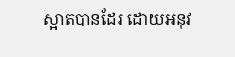ស្អាតបានដែរ ដោយអនុវ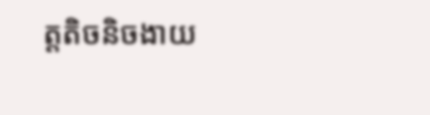ត្តតិចនិចងាយ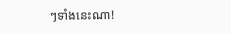ៗទាំងនេះណា!